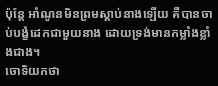ប៉ុន្តែ អាំណូនមិនព្រមស្តាប់នាងឡើយ គឺបានចាប់បង្ខំដេកជាមួយនាង ដោយទ្រង់មានកម្លាំងខ្លាំងជាង។
ចោទិយកថា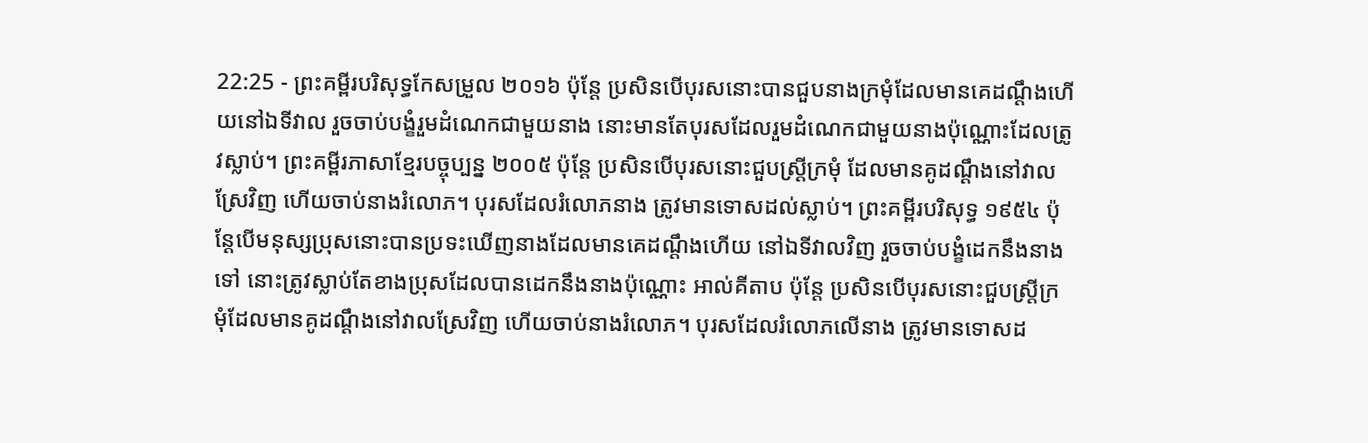22:25 - ព្រះគម្ពីរបរិសុទ្ធកែសម្រួល ២០១៦ ប៉ុន្តែ ប្រសិនបើបុរសនោះបានជួបនាងក្រមុំដែលមានគេដណ្ដឹងហើយនៅឯទីវាល រួចចាប់បង្ខំរួមដំណេកជាមួយនាង នោះមានតែបុរសដែលរួមដំណេកជាមួយនាងប៉ុណ្ណោះដែលត្រូវស្លាប់។ ព្រះគម្ពីរភាសាខ្មែរបច្ចុប្បន្ន ២០០៥ ប៉ុន្តែ ប្រសិនបើបុរសនោះជួបស្ត្រីក្រមុំ ដែលមានគូដណ្ដឹងនៅវាលស្រែវិញ ហើយចាប់នាងរំលោភ។ បុរសដែលរំលោភនាង ត្រូវមានទោសដល់ស្លាប់។ ព្រះគម្ពីរបរិសុទ្ធ ១៩៥៤ ប៉ុន្តែបើមនុស្សប្រុសនោះបានប្រទះឃើញនាងដែលមានគេដណ្តឹងហើយ នៅឯទីវាលវិញ រួចចាប់បង្ខំដេកនឹងនាងទៅ នោះត្រូវស្លាប់តែខាងប្រុសដែលបានដេកនឹងនាងប៉ុណ្ណោះ អាល់គីតាប ប៉ុន្តែ ប្រសិនបើបុរសនោះជួបស្ត្រីក្រមុំដែលមានគូដណ្តឹងនៅវាលស្រែវិញ ហើយចាប់នាងរំលោភ។ បុរសដែលរំលោភលើនាង ត្រូវមានទោសដ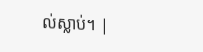ល់ស្លាប់។ |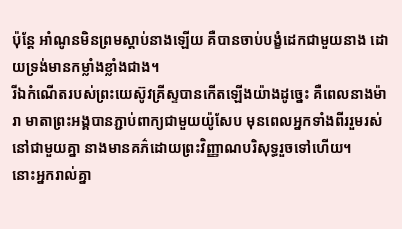ប៉ុន្តែ អាំណូនមិនព្រមស្តាប់នាងឡើយ គឺបានចាប់បង្ខំដេកជាមួយនាង ដោយទ្រង់មានកម្លាំងខ្លាំងជាង។
រីឯកំណើតរបស់ព្រះយេស៊ូវគ្រីស្ទបានកើតឡើងយ៉ាងដូច្នេះ គឺពេលនាងម៉ារា មាតាព្រះអង្គបានភ្ជាប់ពាក្យជាមួយយ៉ូសែប មុនពេលអ្នកទាំងពីររួមរស់នៅជាមួយគ្នា នាងមានគភ៌ដោយព្រះវិញ្ញាណបរិសុទ្ធរួចទៅហើយ។
នោះអ្នករាល់គ្នា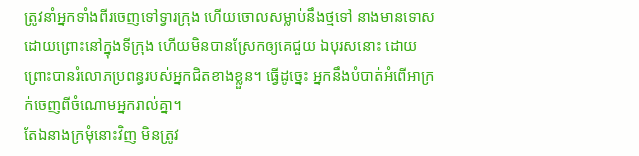ត្រូវនាំអ្នកទាំងពីរចេញទៅទ្វារក្រុង ហើយចោលសម្លាប់នឹងថ្មទៅ នាងមានទោស ដោយព្រោះនៅក្នុងទីក្រុង ហើយមិនបានស្រែកឲ្យគេជួយ ឯបុរសនោះ ដោយព្រោះបានរំលោភប្រពន្ធរបស់អ្នកជិតខាងខ្លួន។ ធ្វើដូច្នេះ អ្នកនឹងបំបាត់អំពើអាក្រក់ចេញពីចំណោមអ្នករាល់គ្នា។
តែឯនាងក្រមុំនោះវិញ មិនត្រូវ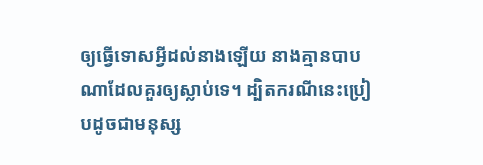ឲ្យធ្វើទោសអ្វីដល់នាងឡើយ នាងគ្មានបាបណាដែលគួរឲ្យស្លាប់ទេ។ ដ្បិតករណីនេះប្រៀបដូចជាមនុស្ស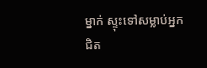ម្នាក់ ស្ទុះទៅសម្លាប់អ្នកជិត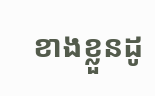ខាងខ្លួនដូ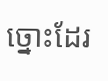ច្នោះដែរ